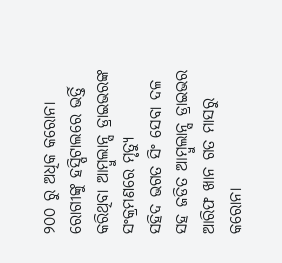୨୦୦ ରୁ ଅଧିକ କରୋନା ରୋଗୀଙ୍କୁ ହସ୍ପିଟାଲରେ ଭର୍ତ୍ତି କରିଥିବା ଆମ୍ବୁଲାନ୍ସ ଡ୍ରାଇଭରଙ୍କ ସଂକ୍ରମଣରେ ମୃତ୍ୟୁ
ସହିଦ ଭଗତ ସିଂ ସେବା ଦଳ ସହ ଜଡିତ ଆମ୍ବୁଲାନ୍ସ ଡ୍ରାଇଭର ଆରିଫ ଖାନ ଗତ ମାସରୁ କରୋନା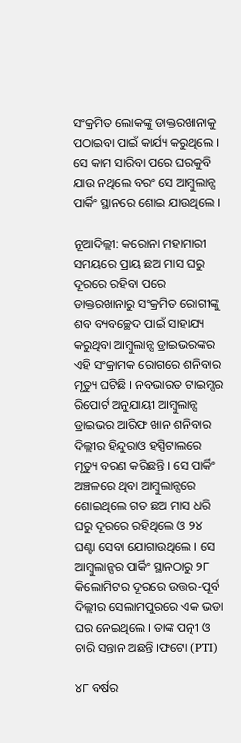ସଂକ୍ରମିତ ଲୋକଙ୍କୁ ଡାକ୍ତରଖାନାକୁ ପଠାଇବା ପାଇଁ କାର୍ଯ୍ୟ କରୁଥିଲେ । ସେ କାମ ସାରିବା ପରେ ଘରକୁବି ଯାଉ ନଥିଲେ ବରଂ ସେ ଆମ୍ବୁଲାନ୍ସ ପାର୍କିଂ ସ୍ଥାନରେ ଶୋଇ ଯାଉଥିଲେ ।

ନୂଆଦିଲ୍ଲୀ: କରୋନା ମହାମାରୀ ସମୟରେ ପ୍ରାୟ ଛଅ ମାସ ଘରୁ ଦୂରରେ ରହିବା ପରେ ଡାକ୍ତରଖାନାରୁ ସଂକ୍ରମିତ ରୋଗୀଙ୍କୁ ଶବ ବ୍ୟବଚ୍ଛେଦ ପାଇଁ ସାହାଯ୍ୟ କରୁଥିବା ଆମ୍ବୁଲାନ୍ସ ଡ୍ରାଇଭରଙ୍କର ଏହି ସଂକ୍ରାମକ ରୋଗରେ ଶନିବାର ମୃତ୍ୟୁ ଘଟିଛି । ନବଭାରତ ଟାଇମ୍ସର ରିପୋର୍ଟ ଅନୁଯାୟୀ ଆମ୍ବୁଲାନ୍ସ ଡ୍ରାଇଭର ଆରିଫ ଖାନ ଶନିବାର ଦିଲ୍ଲୀର ହିନ୍ଦୁରାଓ ହସ୍ପିଟାଲରେ ମୃତ୍ୟୁ ବରଣ କରିଛନ୍ତି । ସେ ପାର୍କିଂ ଅଞ୍ଚଳରେ ଥିବା ଆମ୍ବୁଲାନ୍ସରେ ଶୋଇଥିଲେ ଗତ ଛଅ ମାସ ଧରି ଘରୁ ଦୂରରେ ରହିଥିଲେ ଓ ୨୪ ଘଣ୍ଟା ସେବା ଯୋଗାଉଥିଲେ । ସେ ଆମ୍ବୁଲାନ୍ସର ପାର୍କିଂ ସ୍ଥାନଠାରୁ ୨୮ କିଲୋମିଟର ଦୂରରେ ଉତ୍ତର-ପୂର୍ବ ଦିଲ୍ଲୀର ସେଲାମପୁରରେ ଏକ ଭଡା ଘର ନେଇଥିଲେ । ତାଙ୍କ ପତ୍ନୀ ଓ ଚାରି ସନ୍ତାନ ଅଛନ୍ତି ।ଫଟୋ (PTI)

୪୮ ବର୍ଷର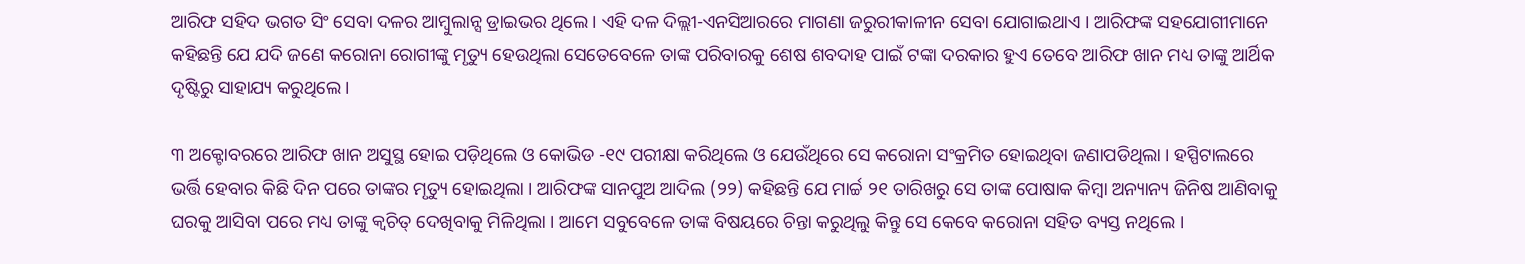ଆରିଫ ସହିଦ ଭଗତ ସିଂ ସେବା ଦଳର ଆମ୍ବୁଲାନ୍ସ ଡ୍ରାଇଭର ଥିଲେ । ଏହି ଦଳ ଦିଲ୍ଲୀ-ଏନସିଆରରେ ମାଗଣା ଜରୁରୀକାଳୀନ ସେବା ଯୋଗାଇଥାଏ । ଆରିଫଙ୍କ ସହଯୋଗୀମାନେ କହିଛନ୍ତି ଯେ ଯଦି ଜଣେ କରୋନା ରୋଗୀଙ୍କୁ ମୃତ୍ୟୁ ହେଉଥିଲା ସେତେବେଳେ ତାଙ୍କ ପରିବାରକୁ ଶେଷ ଶବଦାହ ପାଇଁ ଟଙ୍କା ଦରକାର ହୁଏ ତେବେ ଆରିଫ ଖାନ ମଧ୍ୟ ତାଙ୍କୁ ଆର୍ଥିକ ଦୃଷ୍ଟିରୁ ସାହାଯ୍ୟ କରୁଥିଲେ ।

୩ ଅକ୍ଟୋବରରେ ଆରିଫ ଖାନ ଅସୁସ୍ଥ ହୋଇ ପଡ଼ିଥିଲେ ଓ କୋଭିଡ -୧୯ ପରୀକ୍ଷା କରିଥିଲେ ଓ ଯେଉଁଥିରେ ସେ କରୋନା ସଂକ୍ରମିତ ହୋଇଥିବା ଜଣାପଡିଥିଲା । ହସ୍ପିଟାଲରେ ଭର୍ତ୍ତି ହେବାର କିଛି ଦିନ ପରେ ତାଙ୍କର ମୃତ୍ୟୁ ହୋଇଥିଲା । ଆରିଫଙ୍କ ସାନପୁଅ ଆଦିଲ (୨୨) କହିଛନ୍ତି ଯେ ମାର୍ଚ୍ଚ ୨୧ ତାରିଖରୁ ସେ ତାଙ୍କ ପୋଷାକ କିମ୍ବା ଅନ୍ୟାନ୍ୟ ଜିନିଷ ଆଣିବାକୁ ଘରକୁ ଆସିବା ପରେ ମଧ୍ୟ ତାଙ୍କୁ କ୍ୱଚିତ୍ ଦେଖିବାକୁ ମିଳିଥିଲା । ଆମେ ସବୁବେଳେ ତାଙ୍କ ବିଷୟରେ ଚିନ୍ତା କରୁଥିଲୁ କିନ୍ତୁ ସେ କେବେ କରୋନା ସହିତ ବ୍ୟସ୍ତ ନଥିଲେ ।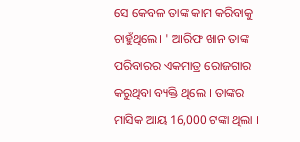ସେ କେବଳ ତାଙ୍କ କାମ କରିବାକୁ ଚାହୁଁଥିଲେ। ' ଆରିଫ ଖାନ ତାଙ୍କ ପରିବାରର ଏକମାତ୍ର ରୋଜଗାର କରୁଥିବା ବ୍ୟକ୍ତି ଥିଲେ । ତାଙ୍କର ମାସିକ ଆୟ 16,000 ଟଙ୍କା ଥିଲା ।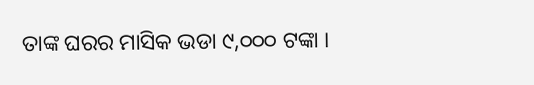ତାଙ୍କ ଘରର ମାସିକ ଭଡା ୯,୦୦୦ ଟଙ୍କା ।